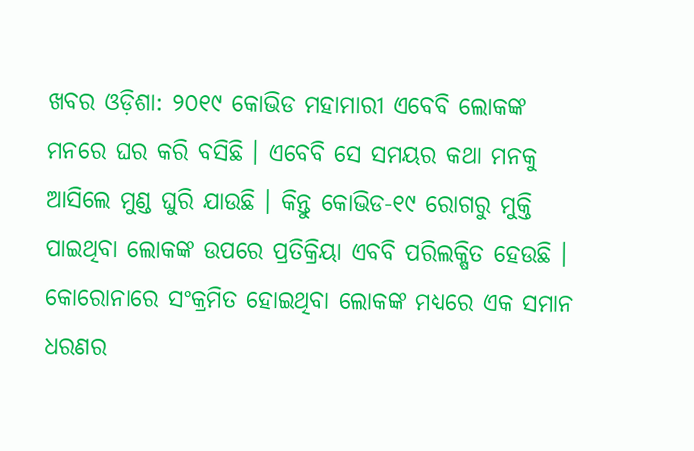ଖବର ଓଡ଼ିଶା: ୨୦୧୯ କୋଭିଡ ମହାମାରୀ ଏବେବି ଲୋକଙ୍କ ମନରେ ଘର କରି ବସିଛି । ଏବେବି ସେ ସମୟର କଥା ମନକୁ ଆସିଲେ ମୁଣ୍ଡ ଘୁରି ଯାଉଛି । କିନ୍ତୁ କୋଭିଡ-୧୯ ରୋଗରୁ ମୁକ୍ତି ପାଇଥିବା ଲୋକଙ୍କ ଉପରେ ପ୍ରତିକ୍ରିୟା ଏବବି ପରିଲକ୍ଷିତ ହେଉଛି । କୋରୋନାରେ ସଂକ୍ରମିତ ହୋଇଥିବା ଲୋକଙ୍କ ମଧ୍ୟରେ ଏକ ସମାନ ଧରଣର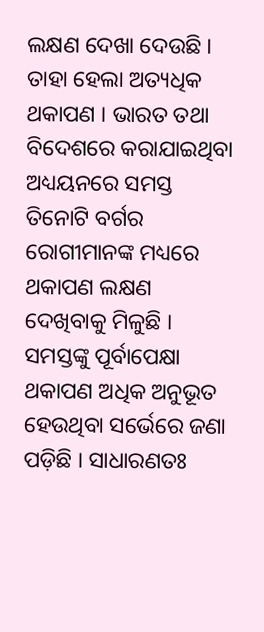ଲକ୍ଷଣ ଦେଖା ଦେଉଛି । ତାହା ହେଲା ଅତ୍ୟଧିକ ଥକାପଣ । ଭାରତ ତଥା ବିଦେଶରେ କରାଯାଇଥିବା ଅଧ୍ୟୟନରେ ସମସ୍ତ ତିନୋଟି ବର୍ଗର ରୋଗୀମାନଙ୍କ ମଧ୍ୟରେ ଥକାପଣ ଲକ୍ଷଣ ଦେଖିବାକୁ ମିଳୁଛି । ସମସ୍ତଙ୍କୁ ପୂର୍ବାପେକ୍ଷା ଥକାପଣ ଅଧିକ ଅନୁଭୂତ ହେଉଥିବା ସର୍ଭେରେ ଜଣା ପଡ଼ିଛି । ସାଧାରଣତଃ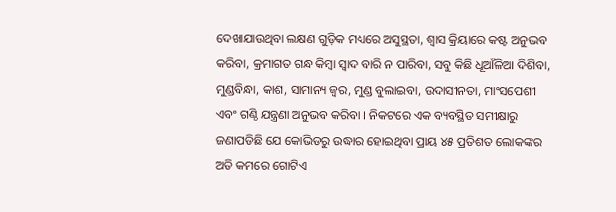ଦେଖାଯାଉଥିବା ଲକ୍ଷଣ ଗୁଡ଼ିକ ମଧ୍ୟରେ ଅସୁସ୍ଥତା, ଶ୍ୱାସ କ୍ରିୟାରେ କଷ୍ଟ ଅନୁଭବ କରିବା, କ୍ରମାଗତ ଗନ୍ଧ କିମ୍ବା ସ୍ୱାଦ ବାରି ନ ପାରିବା, ସବୁ କିଛି ଧୂଆଁଳିଆ ଦିଶିବା, ମୁଣ୍ଡବିନ୍ଧା, କାଶ, ସାମାନ୍ୟ ଜ୍ୱର, ମୁଣ୍ଡ ବୁଲାଇବା, ଉଦାସୀନତା, ମାଂସପେଶୀ ଏବଂ ଗଣ୍ଠି ଯନ୍ତ୍ରଣା ଅନୁଭବ କରିବା । ନିକଟରେ ଏକ ବ୍ୟବସ୍ଥିତ ସମୀକ୍ଷାରୁ ଜଣାପଡିଛି ଯେ କୋଭିଡରୁ ଉଦ୍ଧାର ହୋଇଥିବା ପ୍ରାୟ ୪୫ ପ୍ରତିଶତ ଲୋକଙ୍କର ଅତି କମରେ ଗୋଟିଏ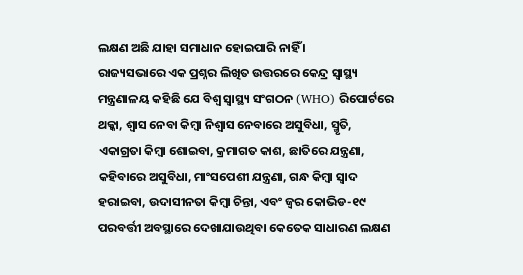ଲକ୍ଷଣ ଅଛି ଯାହା ସମାଧାନ ହୋଇପାରି ନାହିଁ ।
ରାଜ୍ୟସଭାରେ ଏକ ପ୍ରଶ୍ନର ଲିଖିତ ଉତ୍ତରରେ କେନ୍ଦ୍ର ସ୍ୱାସ୍ଥ୍ୟ ମନ୍ତ୍ରଣାଳୟ କହିଛି ଯେ ବିଶ୍ୱ ସ୍ୱାସ୍ଥ୍ୟ ସଂଗଠନ (WHO) ରିପୋର୍ଟରେ ଥକ୍କା, ଶ୍ୱାସ ନେବା କିମ୍ବା ନିଶ୍ୱାସ ନେବାରେ ଅସୁବିଧା, ସ୍ମୃତି, ଏକାଗ୍ରତା କିମ୍ବା ଶୋଇବା, କ୍ରମାଗତ କାଶ, ଛାତିରେ ଯନ୍ତ୍ରଣା, କହିବାରେ ଅସୁବିଧା, ମାଂସପେଶୀ ଯନ୍ତ୍ରଣା, ଗନ୍ଧ କିମ୍ବା ସ୍ୱାଦ ହରାଇବା, ଉଦାସୀନତା କିମ୍ବା ଚିନ୍ତା, ଏବଂ ଜ୍ୱର କୋଭିଡ-୧୯ ପରବର୍ତ୍ତୀ ଅବସ୍ଥାରେ ଦେଖାଯାଉଥିବା କେତେକ ସାଧାରଣ ଲକ୍ଷଣ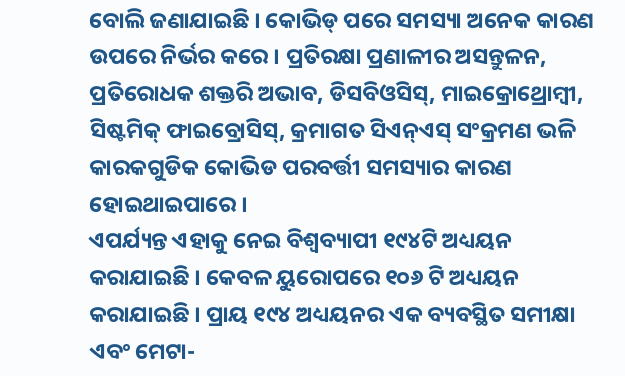ବୋଲି ଜଣାଯାଇଛି । କୋଭିଡ୍ ପରେ ସମସ୍ୟା ଅନେକ କାରଣ ଉପରେ ନିର୍ଭର କରେ । ପ୍ରତିରକ୍ଷା ପ୍ରଣାଳୀର ଅସନ୍ତୁଳନ, ପ୍ରତିରୋଧକ ଶକ୍ତରି ଅଭାବ, ଡିସବିଓସିସ୍, ମାଇକ୍ରୋଥ୍ରୋମ୍ବୀ, ସିଷ୍ଟମିକ୍ ଫାଇବ୍ରୋସିସ୍, କ୍ରମାଗତ ସିଏନ୍ଏସ୍ ସଂକ୍ରମଣ ଭଳି କାରକଗୁଡିକ କୋଭିଡ ପରବର୍ତ୍ତୀ ସମସ୍ୟାର କାରଣ ହୋଇଥାଇପାରେ ।
ଏପର୍ଯ୍ୟନ୍ତ ଏହାକୁ ନେଇ ବିଶ୍ୱବ୍ୟାପୀ ୧୯୪ଟି ଅଧ୍ୟୟନ କରାଯାଇଛି । କେବଳ ୟୁରୋପରେ ୧୦୬ ଟି ଅଧ୍ୟୟନ କରାଯାଇଛି । ପ୍ରାୟ ୧୯୪ ଅଧ୍ୟୟନର ଏକ ବ୍ୟବସ୍ଥିତ ସମୀକ୍ଷା ଏବଂ ମେଟା-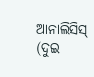ଆନାଲିସିସ୍ (ଦୁଇ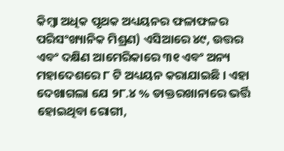କିମ୍ବା ଅଧିକ ପୃଥକ ଅଧ୍ୟୟନର ଫଳାଫଳର ପରିସଂଖ୍ୟାନିକ ମିଶ୍ରଣ) ଏସିଆରେ ୪୯, ଉତ୍ତର ଏବଂ ଦକ୍ଷିଣ ଆମେରିକାରେ ୩୧ ଏବଂ ଅନ୍ୟ ମହାଦେଶରେ ୮ ଟି ଅଧ୍ୟୟନ କରାଯାଇଛି । ଏହା ଦେଖାଗଲା ଯେ ୨୮.୪ % ଡାକ୍ତରଖାନାରେ ଭର୍ତ୍ତି ହୋଇଥିବା ରୋଗୀ,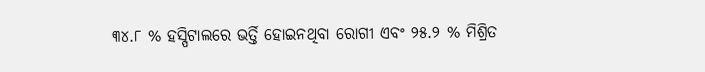୩୪.୮ % ହସ୍ପିଟାଲରେ ଭର୍ତ୍ତି ହୋଇନଥିବା ରୋଗୀ ଏବଂ ୨୫.୨ % ମିଶ୍ରିତ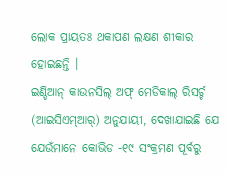ଲୋକ ପ୍ରାୟତଃ ଥକାପଣ ଲକ୍ଷଣ ଶୀକାର ହୋଇଛନ୍ତି ।
ଇଣ୍ଡିଆନ୍ କାଉନସିଲ୍ ଅଫ୍ ମେଡିକାଲ୍ ରିସର୍ଚ୍ଚ (ଆଇସିଏମ୍ଆର୍) ଅନୁଯାୟୀ, ଦେଖାଯାଇଛି ଯେ ଯେଉଁମାନେ କୋଭିଡ -୧୯ ସଂକ୍ରମଣ ପୂର୍ବରୁ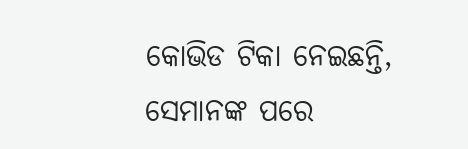କୋଭିଡ ଟିକା ନେଇଛନ୍ତି, ସେମାନଙ୍କ ପରେ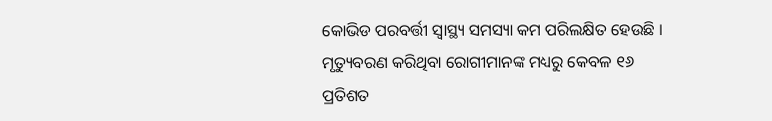କୋଭିଡ ପରବର୍ତ୍ତୀ ସ୍ୱାସ୍ଥ୍ୟ ସମସ୍ୟା କମ ପରିଲକ୍ଷିତ ହେଉଛି । ମୃତ୍ୟୁବରଣ କରିଥିବା ରୋଗୀମାନଙ୍କ ମଧ୍ୟରୁ କେବଳ ୧୬ ପ୍ରତିଶତ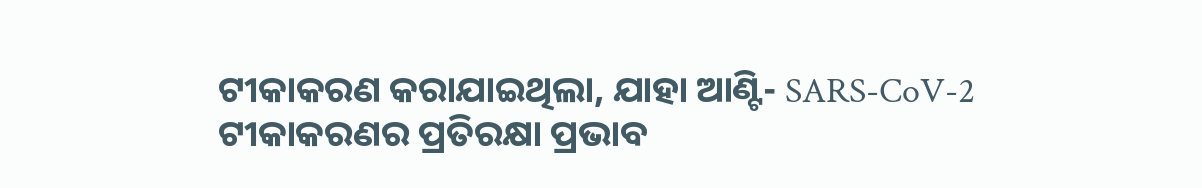ଟୀକାକରଣ କରାଯାଇଥିଲା, ଯାହା ଆଣ୍ଟି- SARS-CoV-2 ଟୀକାକରଣର ପ୍ରତିରକ୍ଷା ପ୍ରଭାବ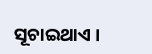ସୂଚାଇଥାଏ ।